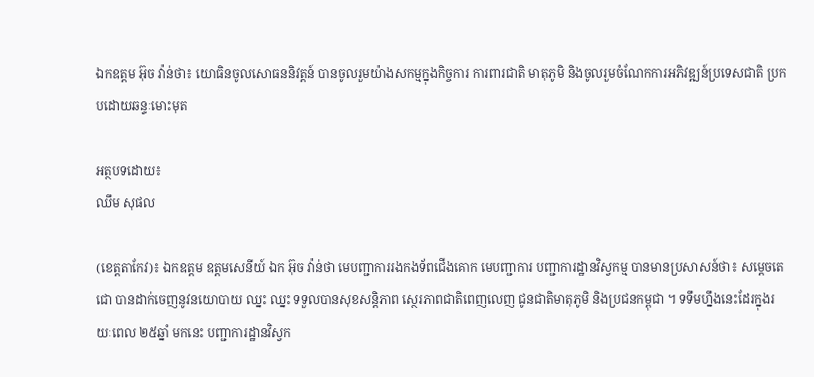ឯកឧត្តម អ៊ុច វ៉ាន់ថា៖ យោធិនចូលសោធននិវត្តន៍ បានចូលរួមយ៉ាងសកម្មក្នុងកិច្ចការ ការពារជាតិ មាតុភូមិ និងចូលរួមចំណែកការអភិវឌ្ឍន៍ប្រទេសជាតិ ប្រកបដោយឆន្ទៈមោះមុត

អត្ថបទដោយ៖
ឈឹម សុផល

(ខេត្តតាកែវ)៖ ឯកឧត្តម ឧត្តមសេនីយ៍ ឯក អ៊ុច វ៉ាន់ថា មេបញ្ជាការរងកងទ័ពជើងគោក មេបញ្ជាការ បញ្ជាការដ្ឋានវិស្វកម្ម បានមានប្រសាសន៍ថា៖ សម្តេចតេជោ បានដាក់ចេញនូវនយោបាយ ឈ្នះ ឈ្នះ ទទួលបានសុខសន្តិភាព ស្ថេរភាពជាតិពេញលេញ ជូនជាតិមាតុភូមិ និងប្រជនកម្ពុជា ។ ទទឹមហ្នឹងនេះដែរក្នុងរយៈពេល ២៥ឆ្នាំ មកនេះ បញ្ជាការដ្ឋានវិស្វក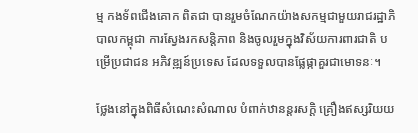ម្ម កងទ័ពជើងគោក ពិតជា បានរួមចំណែកយ៉ាងសកម្មជាមួយរាជរដ្ឋាភិបាលកម្ពុជា ការស្វែងរកសន្តិភាព និងចូលរួមក្នុងវិស័យការពារជាតិ បម្រើប្រជាជន អភិវឌ្ឍន៍ប្រទេស ដែលទទួលបានផ្លែផ្កាគួរជាមោទនៈ។

ថ្លែងនៅក្នុងពិធីសំណេះសំណាល បំពាក់ឋានន្តរសក្តិ គ្រឿងឥស្សរិយយ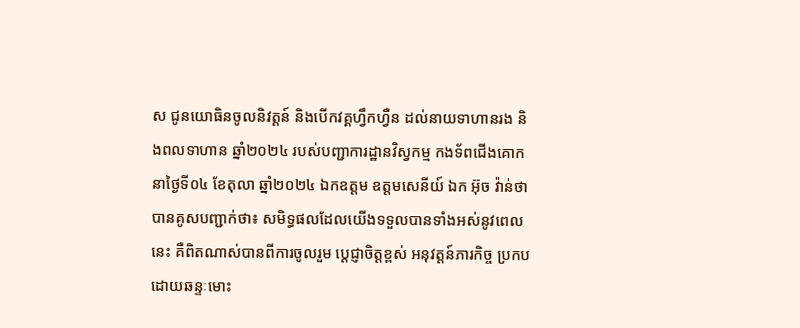ស ជូនយោធិនចូលនិវត្តន៍ និងបើកវគ្គហ្វឹកហ្វឺន ដល់នាយទាហានរង និងពលទាហាន ឆ្នាំ២០២៤ របស់បញ្ជាការដ្ឋានវិស្វកម្ម កងទ័ពជើងគោក នាថ្ងៃទី០៤ ខែតុលា ឆ្នាំ២០២៤ ឯកឧត្តម ឧត្តមសេនីយ៍ ឯក អ៊ុច វ៉ាន់ថា បានគូសបញ្ជាក់ថា៖ សមិទ្ធផលដែលយើងទទួលបានទាំងអស់នូវពេលនេះ គឺពិតណាស់បានពីការចូលរួម ប្តេជ្ញាចិត្តខ្ពស់ អនុវត្តន៍ភារកិច្ច ប្រកបដោយឆន្ទៈមោះ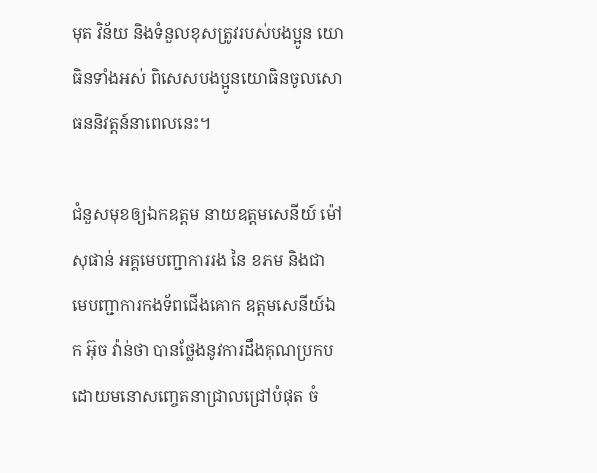មុត វិន័យ និងទំនួលខុសត្រូវរបស់បងប្អូន យោធិនទាំងអស់ ពិសេសបងប្អូនយោធិនចូលសោធននិវត្តន៍នាពេលនេះ។

ជំនួសមុខឲ្យឯកឧត្តម នាយឧត្តមសេនីយ៍ ម៉ៅ សុផាន់ អគ្គមេបញ្ជាការរង នៃ ខភម និងជា មេបញ្ជាការកងទ័ពជើងគោក ឧត្តមសេនីយ៍ឯក អ៊ុច វ៉ាន់ថា បានថ្លែងនូវការដឹងគុណប្រកបដោយមនោសញ្ចេតនាជ្រាលជ្រៅបំផុត ចំ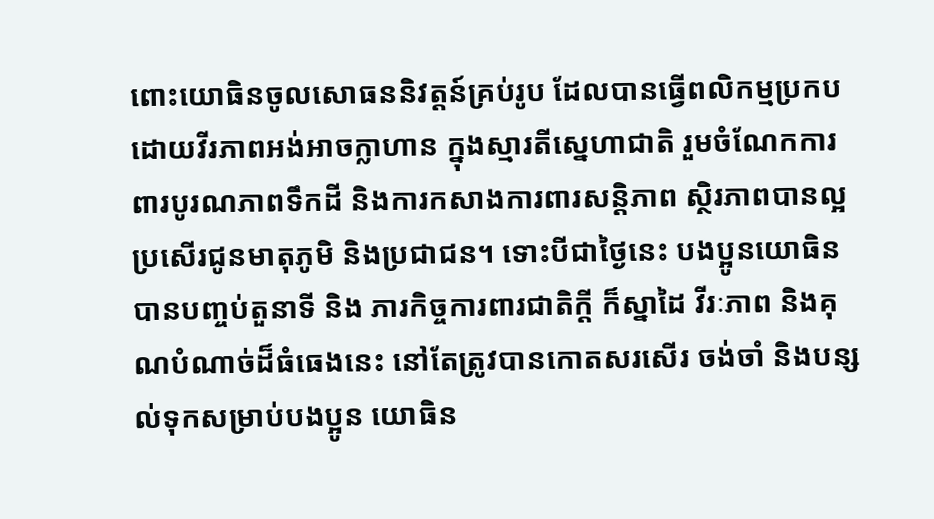ពោះយោធិនចូលសោធននិវត្តន៍គ្រប់រូប ដែលបានធ្វើពលិកម្មប្រកបដោយវីរភាពអង់អាចក្លាហាន ក្នុងស្មារតីស្នេហាជាតិ រួមចំណែកការពារបូរណភាពទឹកដី និងការកសាងការពារសន្តិភាព ស្ថិរភាពបានល្អប្រសើរជូនមាតុភូមិ និងប្រជាជន។ ទោះបីជាថ្ងៃនេះ បងប្អូនយោធិនបានបញ្ចប់តួនាទី និង ភារកិច្ចការពារជាតិក្តី ក៏ស្នាដៃ វីរៈភាព និងគុណបំណាច់ដ៏ធំធេងនេះ នៅតែត្រូវបានកោតសរសើរ ចង់ចាំ និងបន្សល់ទុកសម្រាប់បងប្អូន យោធិន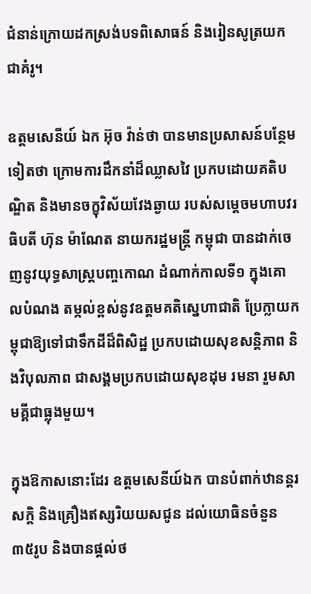ជំនាន់ក្រោយដកស្រង់បទពិសោធន៍ និងរៀនសូត្រយកជាគំរូ។

ឧត្តមសេនីយ៍ ឯក អ៊ុច វ៉ាន់ថា បានមានប្រសាសន៍បន្ថែមទៀតថា ក្រោមការដឹកនាំដ៏ឈ្លាសវៃ ប្រកបដោយគតិបណ្ឌិត និងមានចក្ខុវិស័យវែងឆ្ងាយ របស់សម្តេចមហាបវរធិបតី ហ៊ុន ម៉ាណែត នាយករដ្ឋមន្ត្រី កម្ពុជា បានដាក់ចេញនូវយុទ្ធសាស្ត្របញ្ចកោណ ដំណាក់កាលទី១ ក្នុងគោលបំណង តម្កល់ខ្ពស់នូវឧត្តមគតិស្នេហាជាតិ ប្រែក្លាយកម្ពុជាឱ្យទៅជាទឹកដីដ៏ពិសិដ្ឋ ប្រកបដោយសុខសន្តិភាព និងវិបុលភាព ជាសង្គមប្រកបដោយសុខដុម រមនា រួមសាមគ្គីជាធ្លុងមួយ។

ក្នុងឱកាសនោះដែរ ឧត្តមសេនីយ៍ឯក បានបំពាក់ឋានន្តរសក្តិ និងគ្រឿងឥស្សរិយយសជូន ដល់យោធិនចំនួន ៣៥រូប និងបានផ្តល់ថ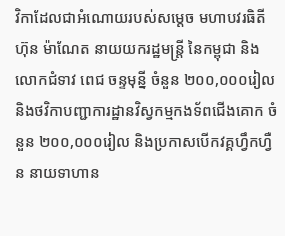វិកាដែលជាអំណោយរបស់សម្តេច មហាបវរធិតី ហ៊ុន ម៉ាណែត នាយយករដ្ឋមន្ត្រី នៃកម្ពុជា និងលោកជំទាវ ពេជ ចន្ទមុន្នី ចំនួន ២០០,០០០រៀល និងថវិកាបញ្ជាការដ្ឋានវិស្វកម្មកងទ័ពជើងគោក ចំនួន ២០០,០០០រៀល និងប្រកាសបើកវគ្គហ្វឹកហ្វឺន នាយទាហាន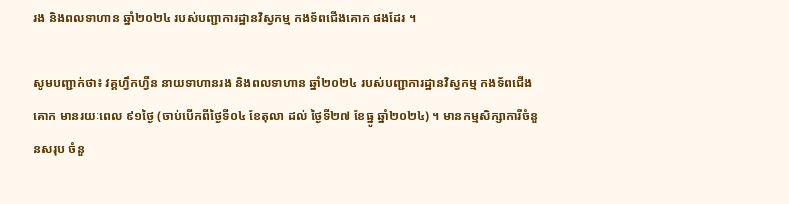រង និងពលទាហាន ឆ្នាំ២០២៤ របស់បញ្ជាការដ្ឋានវិស្វកម្ម កងទ័ពជើងគោក ផងដែរ ។

សូមបញ្ជាក់ថា៖ វគ្គហ្វឹកហ្វឺន នាយទាហានរង និងពលទាហាន ឆ្នាំ២០២៤ របស់បញ្ជាការដ្ឋានវិស្វកម្ម កងទ័ពជើងគោក មានរយៈពេល ៩១ថ្ងៃ (ចាប់បើកពីថ្ងៃទី០៤ ខែតុលា ដល់ ថ្ងៃទី២៧ ខែធ្នូ ឆ្នាំ២០២៤) ។ មានកម្មសិក្សាការីចំនួនសរុប ចំនួ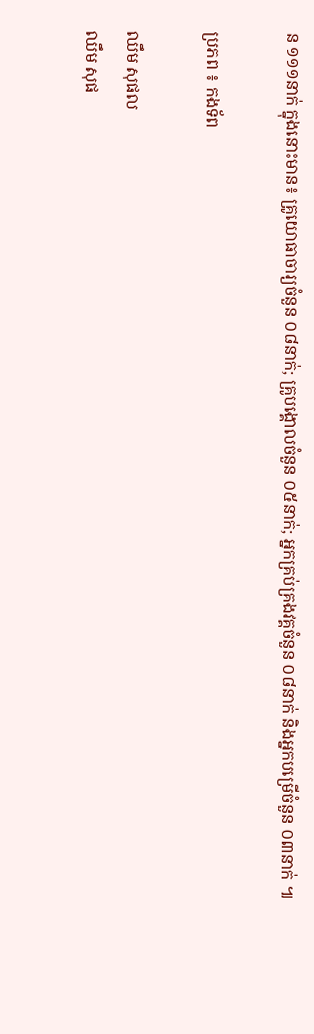ន ១១១នាក់ ក្នុងនោះមាន៖ គ្រូយោធាចារ្យចំនួន ០៨នាក់; គ្រូបង្គោលចំនួន ០៥នាក់; អ្នកគ្រប់គ្រងវគ្គចំនួន ០៨នាក់ និងអ្នកបម្រើចំនួន ០៣នាក់ ៕

ប្រភព ៖ កងទ័ព

ឈឹម សុផល
ឈឹម សុផ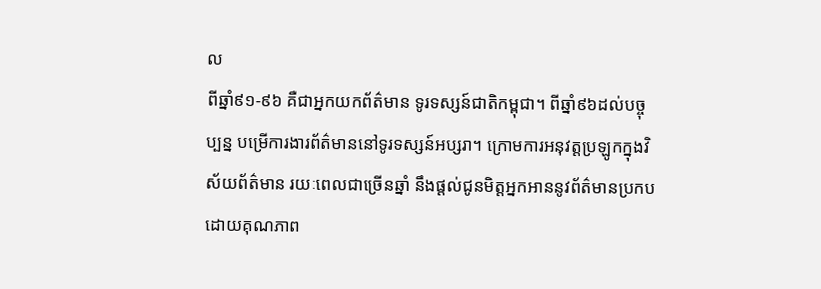ល
ពីឆ្នាំ៩១-៩៦ គឺជាអ្នកយកព័ត៌មាន ទូរទស្សន៍ជាតិកម្ពុជា។ ពីឆ្នាំ៩៦ដល់បច្ចុប្បន្ន បម្រើការងារព័ត៌មាននៅទូរទស្សន៍អប្សរា។ ក្រោមការអនុវត្តប្រឡូកក្នុងវិស័យព័ត៌មាន រយៈពេលជាច្រើនឆ្នាំ នឹងផ្ដល់ជូនមិត្តអ្នកអាននូវព័ត៌មានប្រកបដោយគុណភាព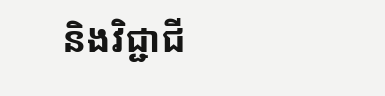និងវិជ្ជាជី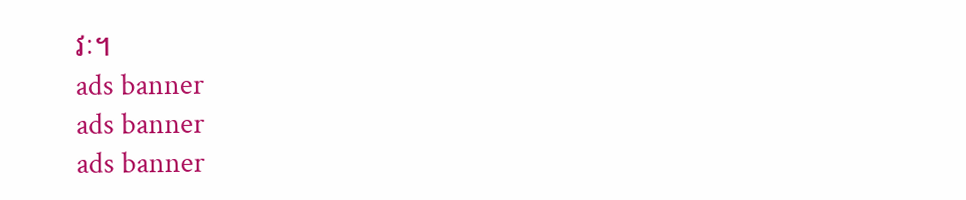វៈ។
ads banner
ads banner
ads banner